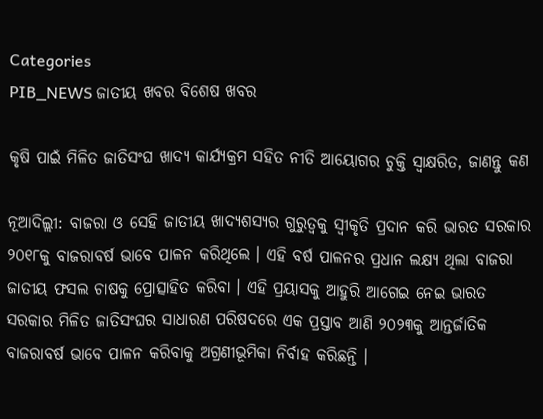Categories
PIB_NEWS ଜାତୀୟ ଖବର ବିଶେଷ ଖବର

କୃଷି ପାଇଁ ମିଳିତ ଜାତିସଂଘ ଖାଦ୍ୟ କାର୍ଯ୍ୟକ୍ରମ ସହିତ ନୀତି ଆୟୋଗର ଚୁକ୍ତି ସ୍ୱାକ୍ଷରିତ, ଜାଣନ୍ତୁ କଣ

ନୂଆଦିଲ୍ଲୀ: ବାଜରା ଓ ସେହି ଜାତୀୟ ଖାଦ୍ୟଶସ୍ୟର ଗୁରୁତ୍ୱକୁ ସ୍ୱୀକୃତି ପ୍ରଦାନ କରି ଭାରତ ସରକାର ୨୦୧୮କୁ ବାଜରାବର୍ଷ ଭାବେ ପାଳନ କରିଥିଲେ । ଏହି ବର୍ଷ ପାଳନର ପ୍ରଧାନ ଲକ୍ଷ୍ୟ ଥିଲା ବାଜରା ଜାତୀୟ ଫସଲ ଚାଷକୁ ପ୍ରୋତ୍ସାହିତ କରିବା । ଏହି ପ୍ରୟାସକୁ ଆହୁରି ଆଗେଇ ନେଇ ଭାରତ ସରକାର ମିଳିତ ଜାତିସଂଘର ସାଧାରଣ ପରିଷଦରେ ଏକ ପ୍ରସ୍ତାବ ଆଣି ୨୦୨୩କୁ ଆନ୍ତର୍ଜାତିକ ବାଜରାବର୍ଷ ଭାବେ ପାଳନ କରିବାକୁ ଅଗ୍ରଣୀଭୂମିକା ନିର୍ବାହ କରିଛନ୍ତି ।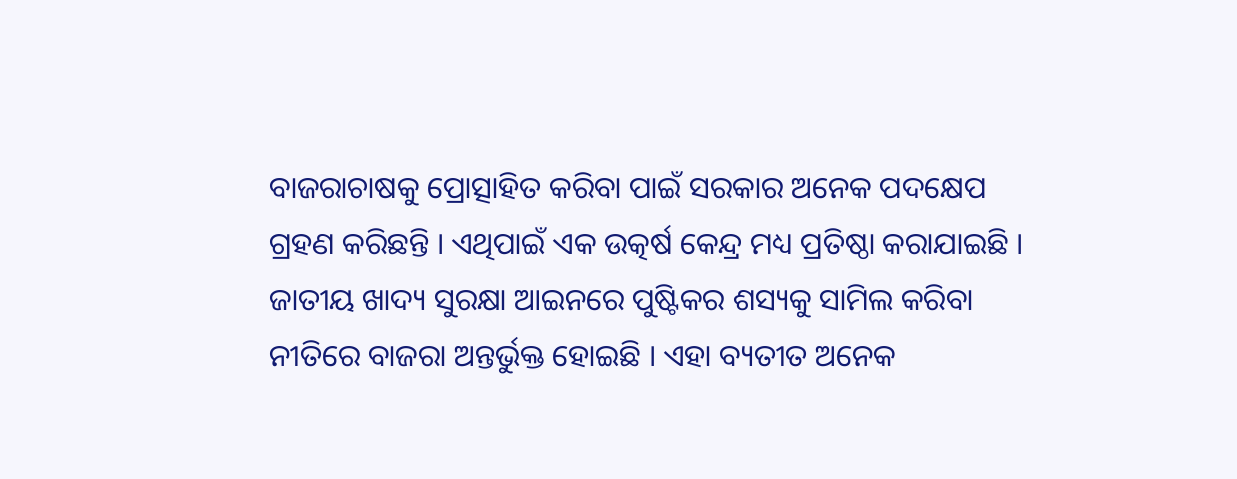ବାଜରାଚାଷକୁ ପ୍ରୋତ୍ସାହିତ କରିବା ପାଇଁ ସରକାର ଅନେକ ପଦକ୍ଷେପ ଗ୍ରହଣ କରିଛନ୍ତି । ଏଥିପାଇଁ ଏକ ଉତ୍କର୍ଷ କେନ୍ଦ୍ର ମଧ୍ୟ ପ୍ରତିଷ୍ଠା କରାଯାଇଛି । ଜାତୀୟ ଖାଦ୍ୟ ସୁରକ୍ଷା ଆଇନରେ ପୁଷ୍ଟିକର ଶସ୍ୟକୁ ସାମିଲ କରିବା ନୀତିରେ ବାଜରା ଅନ୍ତର୍ଭୁକ୍ତ ହୋଇଛି । ଏହା ବ୍ୟତୀତ ଅନେକ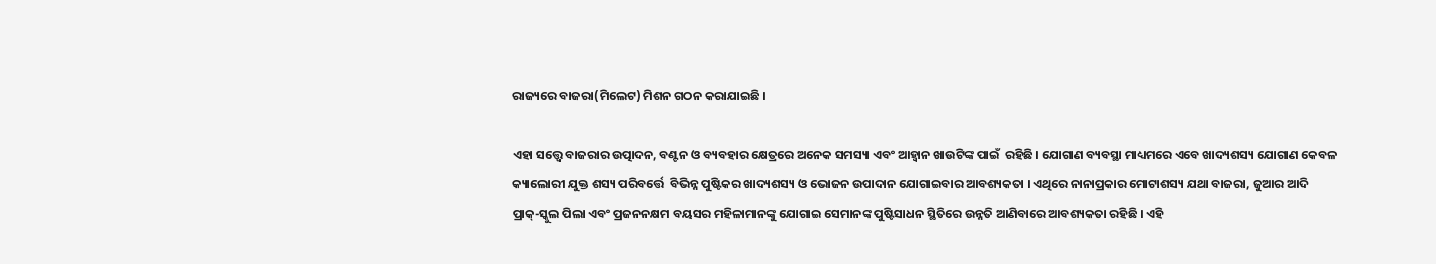ରାଜ୍ୟରେ ବାଜରା(ମିଲେଟ) ମିଶନ ଗଠନ କରାଯାଇଛି ।

ଏହା ସତ୍ତ୍ୱେ ବାଜରାର ଉତ୍ପାଦନ, ବଣ୍ଟନ ଓ ବ୍ୟବହାର କ୍ଷେତ୍ରରେ ଅନେକ ସମସ୍ୟା ଏବଂ ଆହ୍ୱାନ ଖାଉଟିଙ୍କ ପାଇଁ  ରହିଛି । ଯୋଗାଣ ବ୍ୟବସ୍ଥା ମାଧ୍ୟମରେ ଏବେ ଖାଦ୍ୟଶସ୍ୟ ଯୋଗାଣ କେବଳ କ୍ୟାଲୋରୀ ଯୁକ୍ତ ଶସ୍ୟ ପରିବର୍ତ୍ତେ  ବିଭିନ୍ନ ପୁଷ୍ଟିକର ଖାଦ୍ୟଶସ୍ୟ ଓ ଭୋଜନ ଉପାଦାନ ଯୋଗାଇବାର ଆବଶ୍ୟକତା । ଏଥିରେ ନାନାପ୍ରକାର ମୋଟାଶସ୍ୟ ଯଥା ବାଜରା, ଜୁଆର ଆଦି ପ୍ରାକ୍‌-ସ୍କୁଲ ପିଲା ଏବଂ ପ୍ରଜନନକ୍ଷମ ବୟସର ମହିଳାମାନଙ୍କୁ ଯୋଗାଇ ସେମାନଙ୍କ ପୁଷ୍ଟିସାଧନ ସ୍ଥିତିରେ ଉନ୍ନତି ଆଣିବାରେ ଆବଶ୍ୟକତା ରହିଛି । ଏହି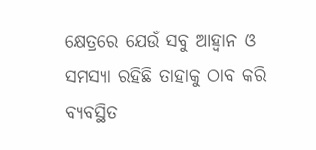କ୍ଷେତ୍ରରେ ଯେଉଁ ସବୁ ଆହ୍ୱାନ ଓ ସମସ୍ୟା ରହିଛି ତାହାକୁ ଠାବ କରି ବ୍ୟବସ୍ଥିତ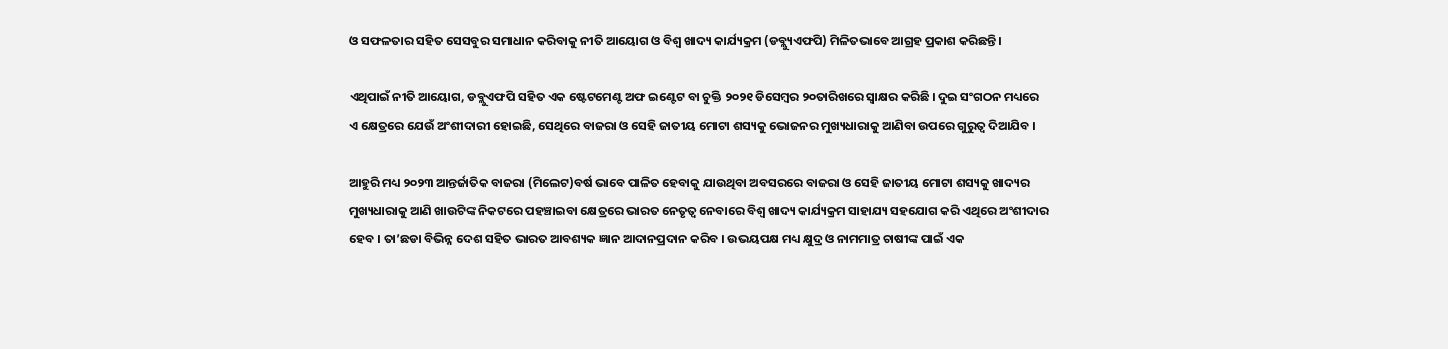ଓ ସଫଳତାର ସହିତ ସେସବୁର ସମାଧାନ କରିବାକୁ ନୀତି ଆୟୋଗ ଓ ବିଶ୍ୱ ଖାଦ୍ୟ କାର୍ଯ୍ୟକ୍ରମ (ଡବ୍ଲ୍ୟୁଏଫପି) ମିଳିତଭାବେ ଆଗ୍ରହ ପ୍ରକାଶ କରିଛନ୍ତି ।

ଏଥିପାଇଁ ନୀତି ଆୟୋଗ, ଡବ୍ଲୁଏଫପି ସହିତ ଏକ ଷ୍ଟେଟମେଣ୍ଟ ଅଫ ଇଣ୍ଟେଟ ବା ଚୁକ୍ତି ୨୦୨୧ ଡିସେମ୍ବର ୨୦ତାରିଖରେ ସ୍ୱାକ୍ଷର କରିଛି । ଦୁଇ ସଂଗଠନ ମଧ୍ୟରେ ଏ କ୍ଷେତ୍ରରେ ଯେଉଁ ଅଂଶୀଦାରୀ ହୋଇଛି, ସେଥିରେ ବାଜରା ଓ ସେହି ଜାତୀୟ ମୋଟା ଶସ୍ୟକୁ ଭୋଜନର ମୁଖ୍ୟଧାରାକୁ ଆଣିବା ଉପରେ ଗୁରୁତ୍ୱ ଦିଆଯିବ ।

ଆହୁରି ମଧ୍ୟ ୨୦୨୩ ଆନ୍ତର୍ଜାତିକ ବାଜରା (ମିଲେଟ)ବର୍ଷ ଭାବେ ପାଳିତ ହେବାକୁ ଯାଉଥିବା ଅବସରରେ ବାଜରା ଓ ସେହି ଜାତୀୟ ମୋଟା ଶସ୍ୟକୁ ଖାଦ୍ୟର ମୁଖ୍ୟଧାରାକୁ ଆଣି ଖାଉଟିଙ୍କ ନିକଟରେ ପହଞ୍ଚାଇବା କ୍ଷେତ୍ରରେ ଭାରତ ନେତୃତ୍ୱ ନେବାରେ ବିଶ୍ୱ ଖାଦ୍ୟ କାର୍ଯ୍ୟକ୍ରମ ସାହାଯ୍ୟ ସହଯୋଗ କରି ଏଥିରେ ଅଂଶୀଦାର ହେବ । ତା’ଛଡା ବିଭିନ୍ନ ଦେଶ ସହିତ ଭାରତ ଆବଶ୍ୟକ ଜ୍ଞାନ ଆଦାନପ୍ରଦାନ କରିବ । ଉଭୟପକ୍ଷ ମଧ୍ୟ କ୍ଷୁଦ୍ର ଓ ନାମମାତ୍ର ଚାଷୀଙ୍କ ପାଇଁ ଏକ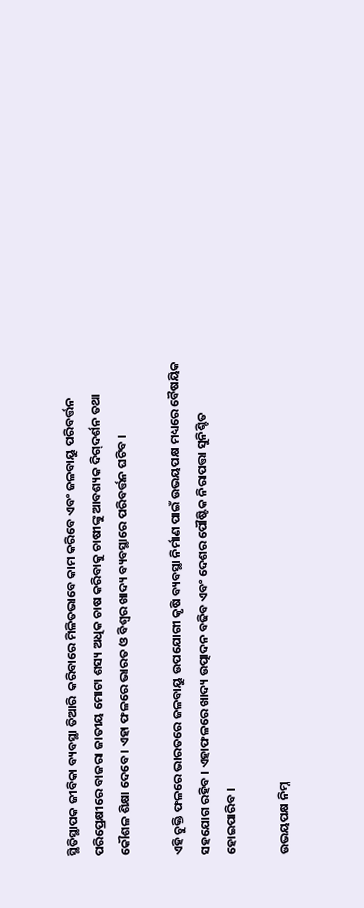ସ୍ଥିତିସ୍ଥାପକ ଜୀବିକା ବ୍ୟବସ୍ଥା ତିଆରି  କରିବାରେ ମିଳିତଭାବେ କାମ କରିବେ ଏବଂ ଜଳବାୟୁ ପରିବର୍ତ୍ତନ ପରିପ୍ରେକ୍ଷୀରେ ବାଜରା ଜାତୀୟ ମୋଟା ଶସ୍ୟ ଅଧିକ ଚାଷ କରିବାକୁ ଚାଷୀଙ୍କୁ ଆବଶ୍ୟକ ଦିଗ୍‌ଦର୍ଶନ ତଥା କୌଶଳ ଶିକ୍ଷା ଦେବେ । ଏହା ଫଳରେ ଭାରତ ଓ ବିଶ୍ୱର ଖାଦ୍ୟ ବ୍ୟବସ୍ଥାରେ ପରିବର୍ତ୍ତନ ଘଟିବ ।

ଏହି ଚୁକ୍ତି ଫଳରେ ଭାରତରେ ଜଳବାୟୁ ଉପଯୋଗୀ କୃଷି ବ୍ୟବସ୍ଥା ନିର୍ମାଣ ପାଇଁ ଉଭୟପକ୍ଷ ମଧ୍ୟରେ ବୈଷୟିକ ସହଯୋଗ ରହିବ । ଏହାଫଳରେ ଖାଦ୍ୟ ଉତ୍ପାଦନ ବଢିବ ଏବଂ ଦେଶର ପୌଷ୍ଟିକ ନିରାପତ୍ତା ସୁନିଶ୍ଚିତ ହୋଇପାରିବ ।

ଉଭୟପକ୍ଷ ନିମ୍ନ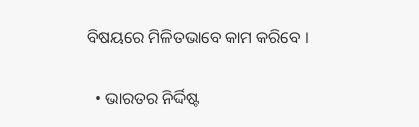ବିଷୟରେ ମିଳିତଭାବେ କାମ କରିବେ ।

  • ଭାରତର ନିର୍ଦ୍ଦିଷ୍ଟ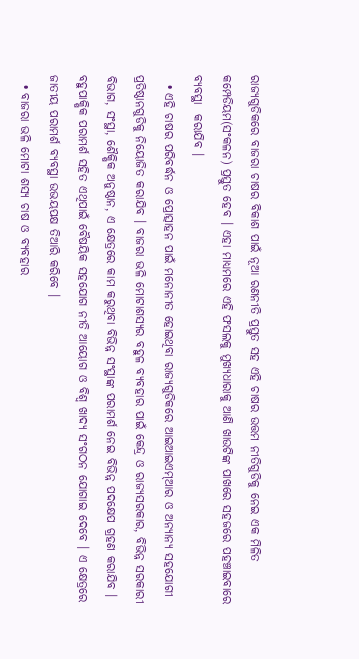ରାଜ୍ୟଗୁଡିକରେ ବାଜରା ଚାଷର ବିକାଶ ପାଇଁ ନୂଆ ରଣନୀତି ପ୍ରସ୍ତୁତ ସହ ଏହି ଚାଷର ଉତ୍ତମ ନୀତିଗୁଡିକୁ ନେଇ ଏକ ମିଳିତ କମ୍ପେଡିୟମ(ସଂକଳନ) ପ୍ରସ୍ତୁତ ହେବ । ଏହା ମାଧ୍ୟମରେ ଏହି ଫସଲକୁ ମୁଖ୍ୟଧାରାକୁ ଆଣି ଖାଉଟିଙ୍କ ପାଖରେ ସହଜରେ ପହଞ୍ଚାଇବାରେ ବ୍ୟବସ୍ଥା  କରାଯିବ ।
  • ଏହି ଚାଷର ପରିବର୍ଦ୍ଧନ ଓ ପ୍ରୋତ୍ସାହନ ପାଇଁ ମନୋନୀତ ହୋଇଥିବା ରାଜ୍ୟଗୁଡିକରେ ଆଇଆଇଏମ୍‌ଆର ଓ ଅନ୍ୟାନ୍ୟ ସହଯୋଗୀ ପ୍ରତିଷ୍ଠାନଗୁଡିକୁ ନିୟୋଜିତ କରାଯିବ । ବାଜରା ଭଳି ମୋଟାଶସ୍ୟର ବହୁଳ ବ୍ୟବହାର ପାଇଁ କେନ୍ଦ୍ର ଓ ରାଜ୍ୟସରକାର, ବିଭିନ୍ନ ସରକାରୀ ବିଭାଗ, ସଂସ୍ଥା, ଶୈକ୍ଷିକ ଅନୁଷ୍ଠାନ, ଏ କ୍ଷେତ୍ରରେ କାମ କରୁଥିବା ବିଭିନ୍ନ ସଂସ୍ଥାଙ୍କ ପରାମର୍ଶ ନେଇ ବିଭିନ୍ନ ପଦକ୍ଷେପ ଗ୍ରହଣ କରାଯିବ । ବହୁପାକ୍ଷିକ ପରାମର୍ଶ ସହିତ ଏଥିପାଇଁ ବୈଷୟିକ ସହଯୋଗ ନୀତି ଆୟୋଗ ଓ ବିଶ୍ୱ ଖାଦ୍ୟ ସଂଗଠନ ଯୋଗାଇ ଦେବେ । ଏ କ୍ଷେତ୍ରରେ ଜାତୀୟ ପରାମର୍ଶ ବ୍ୟବସ୍ଥା ଉଭୟପକ୍ଷ ତିଆରି କରିବେ ।
  • ବାଜରା ଭଳି ମୋଟା ଶସ୍ୟ ଚାଷ ଓ ବ୍ୟବହାର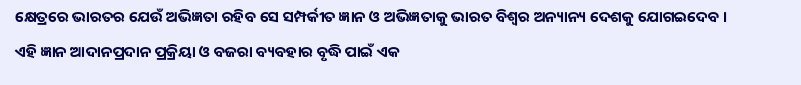କ୍ଷେତ୍ରରେ ଭାରତର ଯେଉଁ ଅଭିଜ୍ଞତା ରହିବ ସେ ସମ୍ପର୍କୀତ ଜ୍ଞାନ ଓ ଅଭିଜ୍ଞତାକୁ ଭାରତ ବିଶ୍ୱର ଅନ୍ୟାନ୍ୟ ଦେଶକୁ ଯୋଗଇଦେବ । ଏହି ଜ୍ଞାନ ଆଦାନପ୍ରଦାନ ପ୍ରକ୍ରିୟା ଓ ବଜରା ବ୍ୟବହାର ବୃଦ୍ଧି ପାଇଁ ଏକ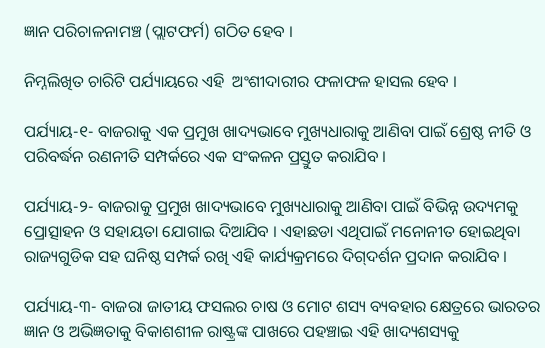ଜ୍ଞାନ ପରିଚାଳନାମଞ୍ଚ (ପ୍ଲାଟଫର୍ମ) ଗଠିତ ହେବ ।

ନିମ୍ନଲିଖିତ ଚାରିଟି ପର୍ଯ୍ୟାୟରେ ଏହି  ଅଂଶୀଦାରୀର ଫଳାଫଳ ହାସଲ ହେବ ।

ପର୍ଯ୍ୟାୟ-୧- ବାଜରାକୁ ଏକ ପ୍ରମୁଖ ଖାଦ୍ୟଭାବେ ମୁଖ୍ୟଧାରାକୁ ଆଣିବା ପାଇଁ ଶ୍ରେଷ୍ଠ ନୀତି ଓ ପରିବର୍ଦ୍ଧନ ରଣନୀତି ସମ୍ପର୍କରେ ଏକ ସଂକଳନ ପ୍ରସ୍ତୁତ କରାଯିବ ।

ପର୍ଯ୍ୟାୟ-୨- ବାଜରାକୁ ପ୍ରମୁଖ ଖାଦ୍ୟଭାବେ ମୁଖ୍ୟଧାରାକୁ ଆଣିବା ପାଇଁ ବିଭିନ୍ନ ଉଦ୍ୟମକୁ ପ୍ରୋତ୍ସାହନ ଓ ସହାୟତା ଯୋଗାଇ ଦିଆଯିବ । ଏହାଛଡା ଏଥିପାଇଁ ମନୋନୀତ ହୋଇଥିବା ରାଜ୍ୟଗୁଡିକ ସହ ଘନିଷ୍ଠ ସମ୍ପର୍କ ରଖି ଏହି କାର୍ଯ୍ୟକ୍ରମରେ ଦିଗ୍‌ଦର୍ଶନ ପ୍ରଦାନ କରାଯିବ ।

ପର୍ଯ୍ୟାୟ-୩- ବାଜରା ଜାତୀୟ ଫସଲର ଚାଷ ଓ ମୋଟ ଶସ୍ୟ ବ୍ୟବହାର କ୍ଷେତ୍ରରେ ଭାରତର ଜ୍ଞାନ ଓ ଅଭିଜ୍ଞତାକୁ ବିକାଶଶୀଳ ରାଷ୍ଟ୍ରଙ୍କ ପାଖରେ ପହଞ୍ଚାଇ ଏହି ଖାଦ୍ୟଶସ୍ୟକୁ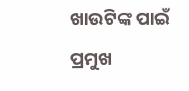ଖାଉଟିଙ୍କ ପାଇଁ ପ୍ରମୁଖ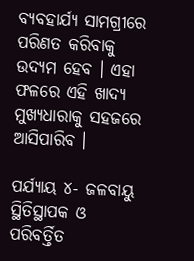ବ୍ୟବହାର୍ଯ୍ୟ ସାମଗ୍ରୀରେ ପରିଣତ କରିବାକୁ ଉଦ୍ୟମ ହେବ । ଏହା ଫଳରେ ଏହି ଖାଦ୍ୟ ମୁଖ୍ୟଧାରାକୁ ସହଜରେ ଆସିପାରିବ ।

ପର୍ଯ୍ୟାୟ ୪- ଜଳବାୟୁ ସ୍ଥିତିସ୍ଥାପକ ଓ ପରିବର୍ତ୍ତିତ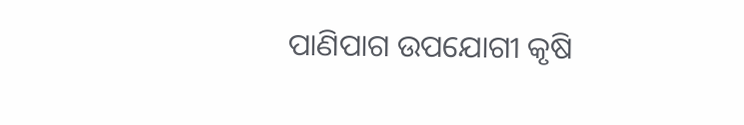ପାଣିପାଗ ଉପଯୋଗୀ କୃଷି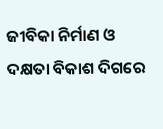ଜୀବିକା ନିର୍ମାଣ ଓ ଦକ୍ଷତା ବିକାଶ ଦିଗରେ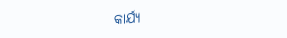କାର୍ଯ୍ୟ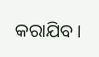କରାଯିବ ।